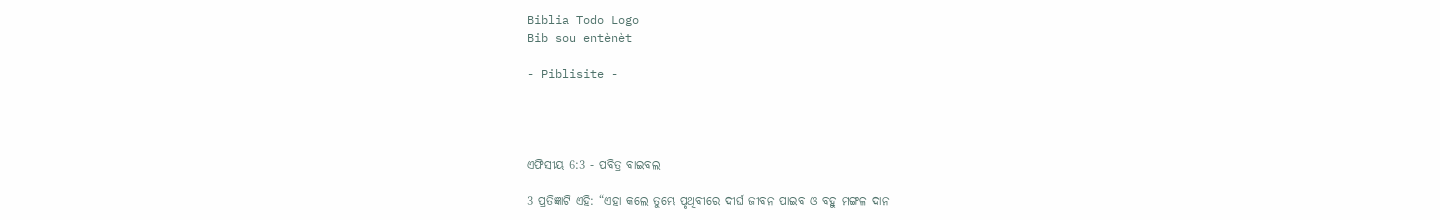Biblia Todo Logo
Bib sou entènèt

- Piblisite -




ଏଫିସୀୟ 6:3 - ପବିତ୍ର ବାଇବଲ

3 ପ୍ରତିଜ୍ଞାଟି ଏହି: “ଏହା କଲେ ତୁମ୍ଭେ ପୃଥିବୀରେ ଦୀର୍ଘ ଜୀବନ ପାଇବ ଓ ବହୁ ମଙ୍ଗଳ ଦାନ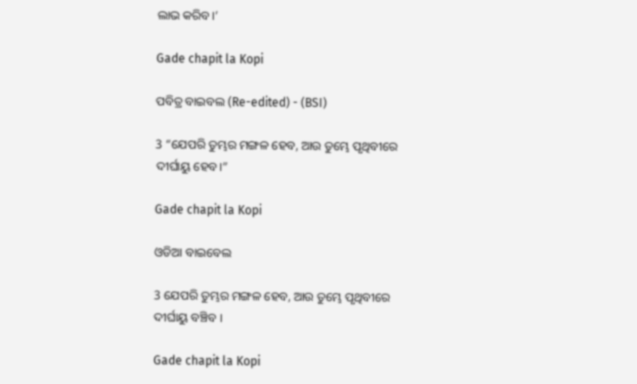ଲାଭ କରିବ।’

Gade chapit la Kopi

ପବିତ୍ର ବାଇବଲ (Re-edited) - (BSI)

3 “ଯେପରି ତୁମ୍ଭର ମଙ୍ଗଳ ହେବ, ଆଉ ତୁମ୍ଭେ ପୃଥିବୀରେ ଦୀର୍ଘାୟୁ ହେବ।”

Gade chapit la Kopi

ଓଡିଆ ବାଇବେଲ

3 ଯେପରି ତୁମ୍ଭର ମଙ୍ଗଳ ହେବ, ଆଉ ତୁମ୍ଭେ ପୃଥିବୀରେ ଦୀର୍ଘାୟୁ ବଞ୍ଚିବ ।

Gade chapit la Kopi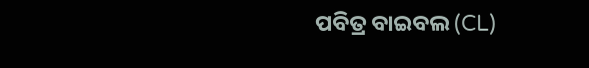ପବିତ୍ର ବାଇବଲ (CL)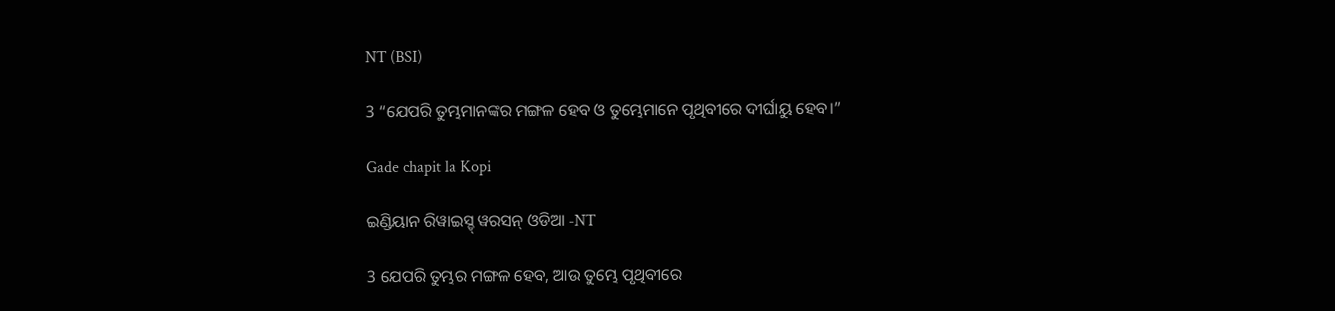NT (BSI)

3 “ଯେପରି ତୁମ୍ଭମାନଙ୍କର ମଙ୍ଗଳ ହେବ ଓ ତୁମ୍ଭେମାନେ ପୃଥିବୀରେ ଦୀର୍ଘାୟୁ ହେବ।”

Gade chapit la Kopi

ଇଣ୍ଡିୟାନ ରିୱାଇସ୍ଡ୍ ୱରସନ୍ ଓଡିଆ -NT

3 ଯେପରି ତୁମ୍ଭର ମଙ୍ଗଳ ହେବ, ଆଉ ତୁମ୍ଭେ ପୃଥିବୀରେ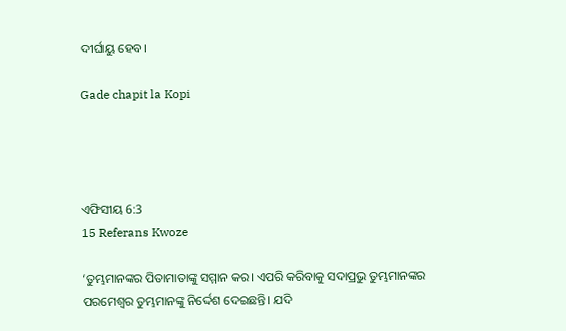ଦୀର୍ଘାୟୁ ହେବ।

Gade chapit la Kopi




ଏଫିସୀୟ 6:3
15 Referans Kwoze

‘ତୁମ୍ଭମାନଙ୍କର ପିତାମାତାଙ୍କୁ ସମ୍ମାନ କର। ଏପରି କରିବାକୁ ସଦାପ୍ରଭୁ ତୁମ୍ଭମାନଙ୍କର ପରମେଶ୍ୱର ତୁମ୍ଭମାନଙ୍କୁ ନିର୍ଦ୍ଦେଶ ଦେଇଛନ୍ତି। ଯଦି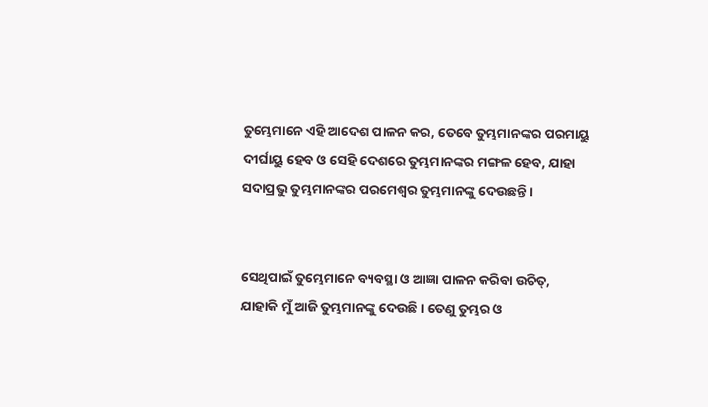ତୁମ୍ଭେମାନେ ଏହି ଆଦେଶ ପାଳନ କର, ତେବେ ତୁମ୍ଭମାନଙ୍କର ପରମାୟୁ ଦୀର୍ଘାୟୁ ହେବ ଓ ସେହି ଦେଶରେ ତୁମ୍ଭମାନଙ୍କର ମଙ୍ଗଳ ହେବ, ଯାହା ସଦାପ୍ରଭୁ ତୁମ୍ଭମାନଙ୍କର ପରମେଶ୍ୱର ତୁମ୍ଭମାନଙ୍କୁ ଦେଉଛନ୍ତି।


ସେଥିପାଇଁ ତୁମ୍ଭେମାନେ ବ୍ୟବସ୍ଥା ଓ ଆଜ୍ଞା ପାଳନ କରିବା ଉଚିତ୍, ଯାହାକି ମୁଁ ଆଜି ତୁମ୍ଭମାନଙ୍କୁ ଦେଉଛି। ତେଣୁ ତୁମ୍ଭର ଓ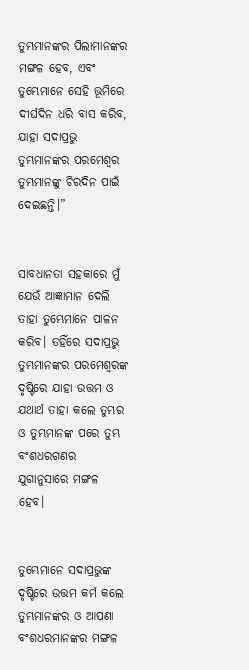ତୁମ୍ଭମାନଙ୍କର ପିଲାମାନଙ୍କର ମଙ୍ଗଳ ହେବ, ଏବଂ ତୁମ୍ଭେମାନେ ସେହି ଭୂମିରେ ଦୀର୍ଘଦିନ ଧରି ବାସ କରିବ, ଯାହା ସଦାପ୍ରଭୁ ତୁମ୍ଭମାନଙ୍କର ପରମେଶ୍ୱର ତୁମ୍ଭମାନଙ୍କୁ ଚିରଦିନ ପାଇଁ ଦେଇଛନ୍ତି।”


ସାବଧାନତା ସହକାରେ ମୁଁ ଯେଉଁ ଆଜ୍ଞାମାନ ଦେଲି ତାହା ତୁମ୍ଭେମାନେ ପାଳନ କରିବ। ତହିଁରେ ସଦାପ୍ରଭୁ ତୁମ୍ଭମାନଙ୍କର ପରମେଶ୍ୱରଙ୍କ ଦୃଷ୍ଟିରେ ଯାହା ଉତ୍ତମ ଓ ଯଥାର୍ଥ ତାହା କଲେ ତୁମ୍ଭର ଓ ତୁମ୍ଭମାନଙ୍କ ପରେ ତୁମ୍ଭ ବଂଶଧରଗଣର ଯୁଗାନୁସାରେ ମଙ୍ଗଳ ହେବ।


ତୁମ୍ଭେମାନେ ସଦାପ୍ରଭୁଙ୍କ ଦୃଷ୍ଟିରେ ଉତ୍ତମ କର୍ମ କଲେ ତୁମ୍ଭମାନଙ୍କର ଓ ଆପଣା ବଂଶଧରମାନଙ୍କର ମଙ୍ଗଳ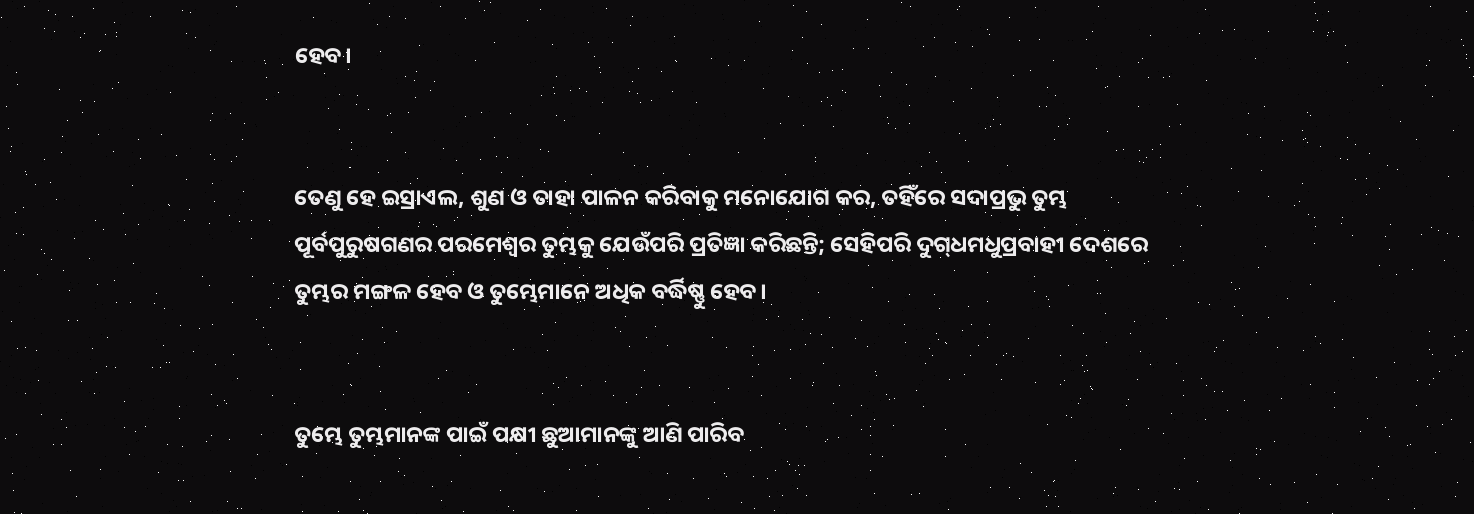ହେବ।


ତେଣୁ ହେ ଇସ୍ରାଏଲ, ଶୁଣ ଓ ତାହା ପାଳନ କରିବାକୁ ମନୋଯୋଗ କର, ତହିଁରେ ସଦାପ୍ରଭୁ ତୁମ୍ଭ ପୂର୍ବପୁରୁଷଗଣର ପରମେଶ୍ୱର ତୁମ୍ଭକୁ ଯେଉଁପରି ପ୍ରତିଜ୍ଞା କରିଛନ୍ତି; ସେହିପରି ଦୁ‌‌ଗ୍‌‌ଧମଧୁପ୍ରବାହୀ ଦେଶରେ ତୁମ୍ଭର ମଙ୍ଗଳ ହେବ ଓ ତୁମ୍ଭେମାନେ ଅଧିକ ବର୍ଦ୍ଧିଷ୍ଣୁ ହେବ।


ତୁମ୍ଭେ ତୁମ୍ଭମାନଙ୍କ ପାଇଁ ପକ୍ଷୀ ଛୁଆମାନଙ୍କୁ ଆଣି ପାରିବ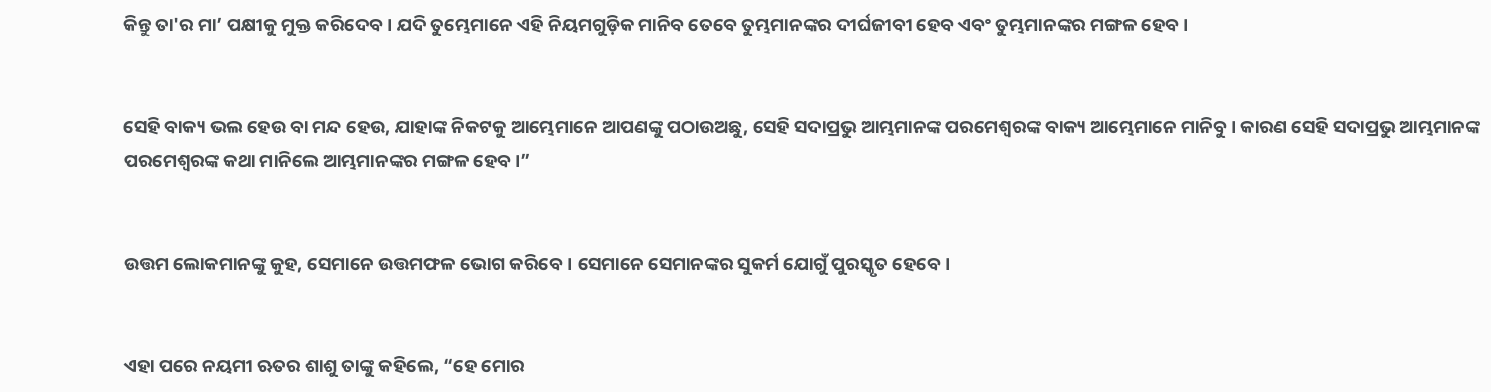କିନ୍ତୁ ତା'ର ମା’ ପକ୍ଷୀକୁ ମୁକ୍ତ କରିଦେବ। ଯଦି ତୁମ୍ଭେମାନେ ଏହି ନିୟମଗୁଡ଼ିକ ମାନିବ ତେବେ ତୁମ୍ଭମାନଙ୍କର ଦୀର୍ଘଜୀବୀ ହେବ ଏବଂ ତୁମ୍ଭମାନଙ୍କର ମଙ୍ଗଳ ହେବ।


ସେହି ବାକ୍ୟ ଭଲ ହେଉ ବା ମନ୍ଦ ହେଉ, ଯାହାଙ୍କ ନିକଟକୁ ଆମ୍ଭେମାନେ ଆପଣଙ୍କୁ ପଠାଉଅଛୁ, ସେହି ସଦାପ୍ରଭୁ ଆମ୍ଭମାନଙ୍କ ପରମେଶ୍ୱରଙ୍କ ବାକ୍ୟ ଆମ୍ଭେମାନେ ମାନିବୁ। କାରଣ ସେହି ସଦାପ୍ରଭୁ ଆମ୍ଭମାନଙ୍କ ପରମେଶ୍ୱରଙ୍କ କଥା ମାନିଲେ ଆମ୍ଭମାନଙ୍କର ମଙ୍ଗଳ ହେବ।”


ଉତ୍ତମ ଲୋକମାନଙ୍କୁ କୁହ, ସେମାନେ ଉତ୍ତମଫଳ ଭୋଗ କରିବେ। ସେମାନେ ସେମାନଙ୍କର ସୁକର୍ମ ଯୋଗୁଁ ପୁରସ୍କୃତ ହେବେ।


ଏହା ପରେ ନୟମୀ ଋତର ଶାଶୁ ତାଙ୍କୁ କହିଲେ, “ହେ ମୋର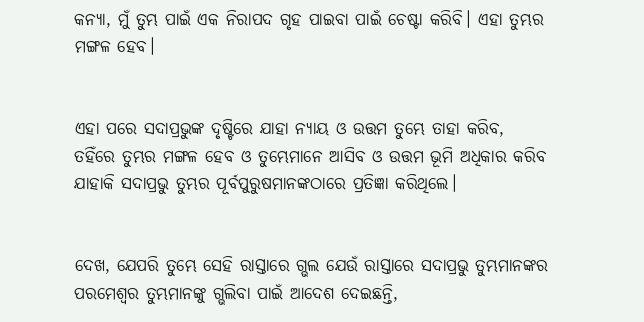କନ୍ୟା, ମୁଁ ତୁମ୍ଭ ପାଇଁ ଏକ ନିରାପଦ ଗୃହ ପାଇବା ପାଇଁ ଚେଷ୍ଟା କରିବି। ଏହା ତୁମ୍ଭର ମଙ୍ଗଳ ହେବ।


ଏହା ପରେ ସଦାପ୍ରଭୁଙ୍କ ଦୃଷ୍ଟିରେ ଯାହା ନ୍ୟାୟ ଓ ଉତ୍ତମ ତୁମ୍ଭେ ତାହା କରିବ, ତହିଁରେ ତୁମ୍ଭର ମଙ୍ଗଳ ହେବ ଓ ତୁମ୍ଭେମାନେ ଆସିବ ଓ ଉତ୍ତମ ଭୂମି ଅଧିକାର କରିବ ଯାହାକି ସଦାପ୍ରଭୁ ତୁମ୍ଭର ପୂର୍ବପୁରୁଷମାନଙ୍କଠାରେ ପ୍ରତିଜ୍ଞା କରିଥିଲେ।


ଦେଖ, ଯେପରି ତୁମ୍ଭେ ସେହି ରାସ୍ତାରେ ଗ୍ଭଲ ଯେଉଁ ରାସ୍ତାରେ ସଦାପ୍ରଭୁ ତୁମ୍ଭମାନଙ୍କର ପରମେଶ୍ୱର ତୁମ୍ଭମାନଙ୍କୁ ଗ୍ଭଲିବା ପାଇଁ ଆଦେଶ ଦେଇଛନ୍ତି,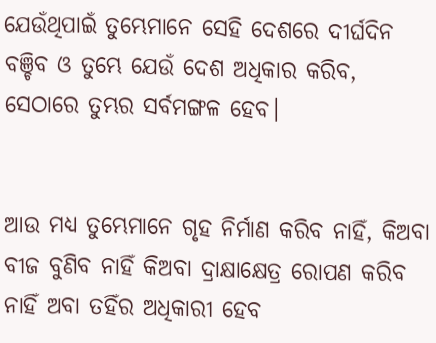ଯେଉଁଥିପାଇଁ ତୁମ୍ଭେମାନେ ସେହି ଦେଶରେ ଦୀର୍ଘଦିନ ବଞ୍ଚିବ ଓ ତୁମ୍ଭେ ଯେଉଁ ଦେଶ ଅଧିକାର କରିବ, ସେଠାରେ ତୁମ୍ଭର ସର୍ବମଙ୍ଗଳ ହେବ।


ଆଉ ମଧ୍ୟ ତୁମ୍ଭେମାନେ ଗୃହ ନିର୍ମାଣ କରିବ ନାହିଁ, କିଅବା ବୀଜ ବୁଣିବ ନାହିଁ କିଅବା ଦ୍ରାକ୍ଷାକ୍ଷେତ୍ର ରୋପଣ କରିବ ନାହିଁ ଅବା ତହିଁର ଅଧିକାରୀ ହେବ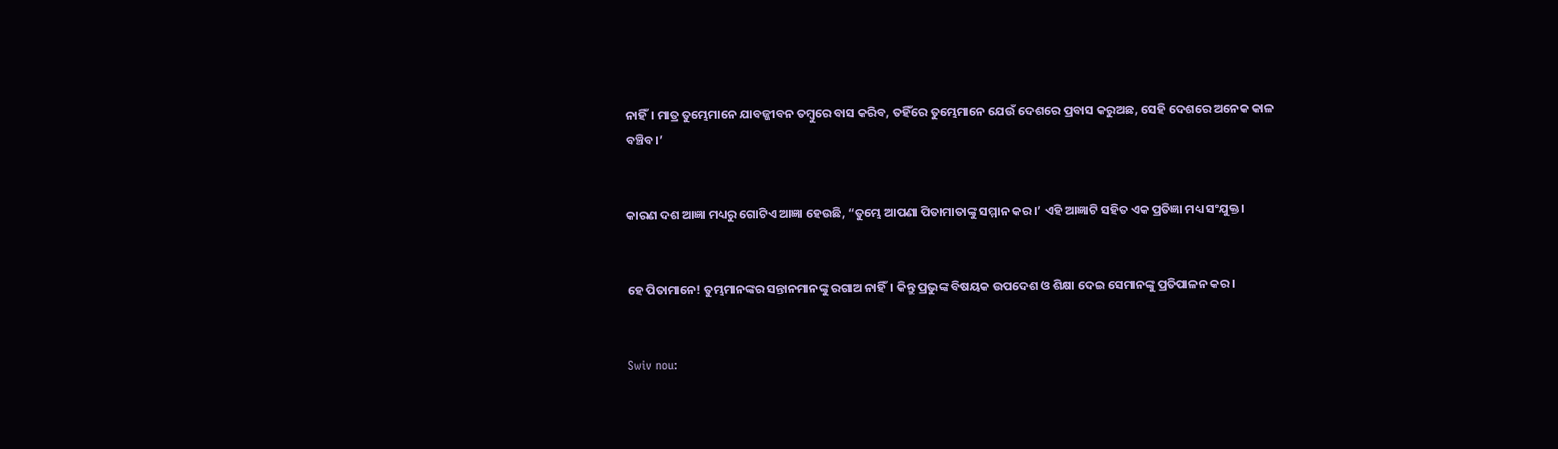ନାହିଁ। ମାତ୍ର ତୁମ୍ଭେମାନେ ଯାବଜ୍ଜୀବନ ତମ୍ବୁରେ ବାସ କରିବ, ତହିଁରେ ତୁମ୍ଭେମାନେ ଯେଉଁ ଦେଶରେ ପ୍ରବାସ କରୁଅଛ, ସେହି ଦେଶରେ ଅନେକ କାଳ ବଞ୍ଚିବ।’


କାରଣ ଦଶ ଆଜ୍ଞା ମଧ୍ୟରୁ ଗୋଟିଏ ଆଜ୍ଞା ହେଉଛି, “ତୁମ୍ଭେ ଆପଣା ପିତାମାତାଙ୍କୁ ସମ୍ମାନ କର।’ ଏହି ଆଜ୍ଞାଟି ସହିତ ଏକ ପ୍ରତିଜ୍ଞା ମଧ୍ୟ ସଂଯୁକ୍ତ।


ହେ ପିତାମାନେ! ତୁମ୍ଭମାନଙ୍କର ସନ୍ତାନମାନଙ୍କୁ ରଗାଅ ନାହିଁ। କିନ୍ତୁ ପ୍ରଭୁଙ୍କ ବିଷୟକ ଉପଦେଶ ଓ ଶିକ୍ଷା ଦେଇ ସେମାନଙ୍କୁ ପ୍ରତିପାଳନ କର।


Swiv nou: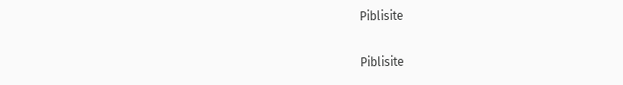Piblisite


Piblisite